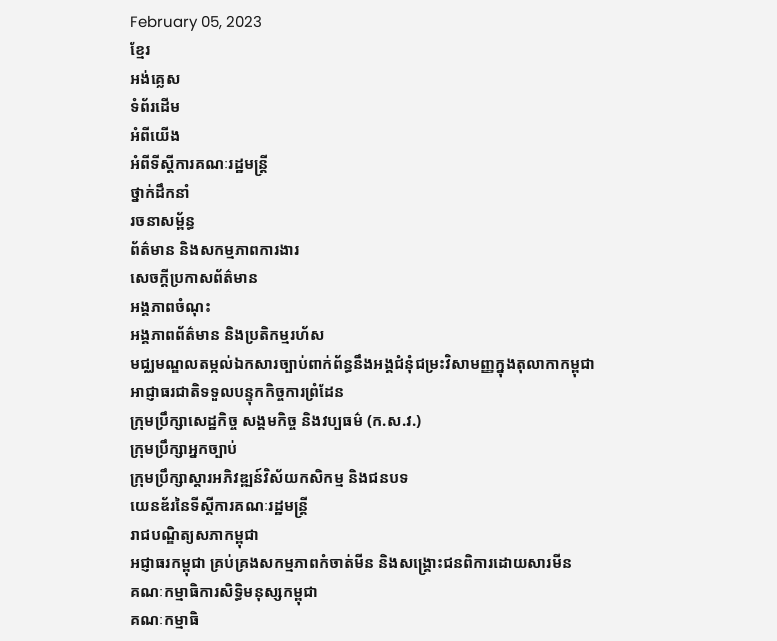February 05, 2023
ខ្មែរ
អង់គ្លេស
ទំព័រដើម
អំពីយើង
អំពីទីស្តីការគណៈរដ្ឋមន្ត្រី
ថ្នាក់ដឹកនាំ
រចនាសម្ព័ន្ធ
ព័ត៌មាន និងសកម្មភាពការងារ
សេចក្តីប្រកាសព័ត៌មាន
អង្គភាពចំណុះ
អង្គភាពព័ត៌មាន និងប្រតិកម្មរហ័ស
មជ្ឈមណ្ឌលតម្កល់ឯកសារច្បាប់ពាក់ព័ន្ធនឹងអង្គជំនុំជម្រះវិសាមញ្ញក្នុងតុលាកាកម្ពុជា
អាជ្ញាធរជាតិទទួលបន្ទុកកិច្ចការព្រំដែន
ក្រុមប្រឹក្សាសេដ្ឋកិច្ច សង្គមកិច្ច និងវប្បធម៌ (ក.ស.វ.)
ក្រុមប្រឹក្សាអ្នកច្បាប់
ក្រុមប្រឹក្សាស្តារអភិវឌ្ឍន៍វិស័យកសិកម្ម និងជនបទ
យេនឌ័រនៃទីស្តីការគណៈរដ្ឋមន្រ្តី
រាជបណ្ឌិត្យសភាកម្ពុជា
អជ្ញាធរកម្ពុជា គ្រប់គ្រងសកម្មភាពកំចាត់មីន និងសង្គ្រោះជនពិការដោយសារមីន
គណៈកម្មាធិការសិទ្ធិមនុស្សកម្ពុជា
គណៈកម្មាធិ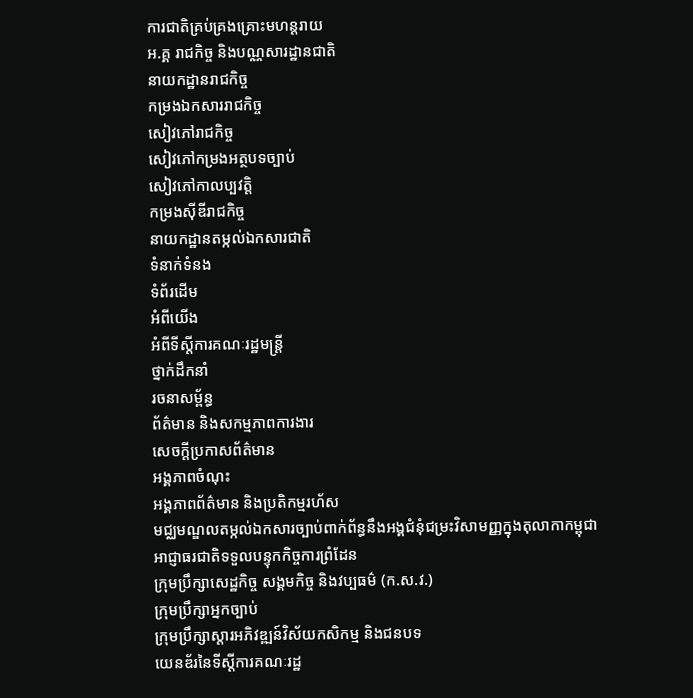ការជាតិគ្រប់គ្រងគ្រោះមហន្តរាយ
អ.គ្គ រាជកិច្ច និងបណ្ណសារដ្ឋានជាតិ
នាយកដ្ឋានរាជកិច្ច
កម្រងឯកសាររាជកិច្ច
សៀវភៅរាជកិច្ច
សៀវភៅកម្រងអត្ថបទច្បាប់
សៀវភៅកាលប្បវត្តិ
កម្រងស៊ីឌីរាជកិច្ច
នាយកដ្ឋានតម្កល់ឯកសារជាតិ
ទំនាក់ទំនង
ទំព័រដើម
អំពីយើង
អំពីទីស្តីការគណៈរដ្ឋមន្ត្រី
ថ្នាក់ដឹកនាំ
រចនាសម្ព័ន្ធ
ព័ត៌មាន និងសកម្មភាពការងារ
សេចក្តីប្រកាសព័ត៌មាន
អង្គភាពចំណុះ
អង្គភាពព័ត៌មាន និងប្រតិកម្មរហ័ស
មជ្ឈមណ្ឌលតម្កល់ឯកសារច្បាប់ពាក់ព័ន្ធនឹងអង្គជំនុំជម្រះវិសាមញ្ញក្នុងតុលាកាកម្ពុជា
អាជ្ញាធរជាតិទទួលបន្ទុកកិច្ចការព្រំដែន
ក្រុមប្រឹក្សាសេដ្ឋកិច្ច សង្គមកិច្ច និងវប្បធម៌ (ក.ស.វ.)
ក្រុមប្រឹក្សាអ្នកច្បាប់
ក្រុមប្រឹក្សាស្តារអភិវឌ្ឍន៍វិស័យកសិកម្ម និងជនបទ
យេនឌ័រនៃទីស្តីការគណៈរដ្ឋ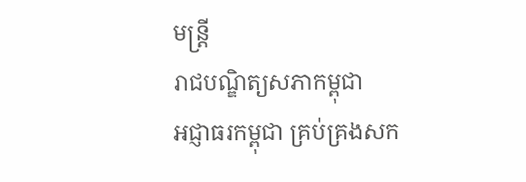មន្រ្តី
រាជបណ្ឌិត្យសភាកម្ពុជា
អជ្ញាធរកម្ពុជា គ្រប់គ្រងសក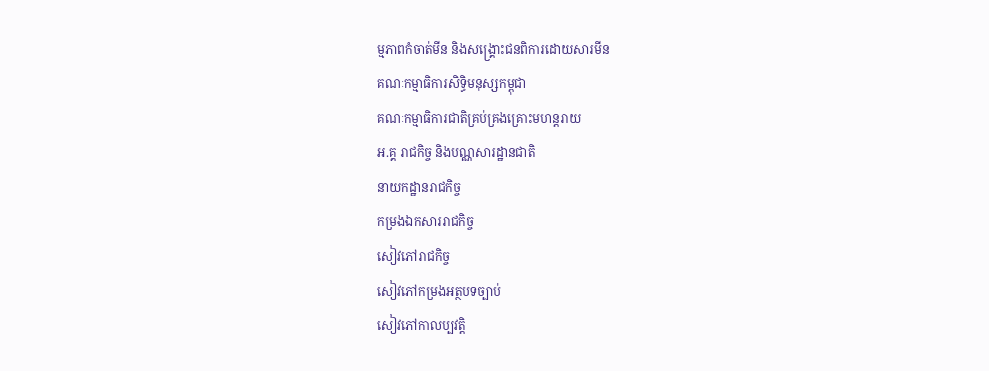ម្មភាពកំចាត់មីន និងសង្គ្រោះជនពិការដោយសារមីន
គណៈកម្មាធិការសិទ្ធិមនុស្សកម្ពុជា
គណៈកម្មាធិការជាតិគ្រប់គ្រងគ្រោះមហន្តរាយ
អ.គ្គ រាជកិច្ច និងបណ្ណសារដ្ឋានជាតិ
នាយកដ្ឋានរាជកិច្ច
កម្រងឯកសាររាជកិច្ច
សៀវភៅរាជកិច្ច
សៀវភៅកម្រងអត្ថបទច្បាប់
សៀវភៅកាលប្បវត្តិ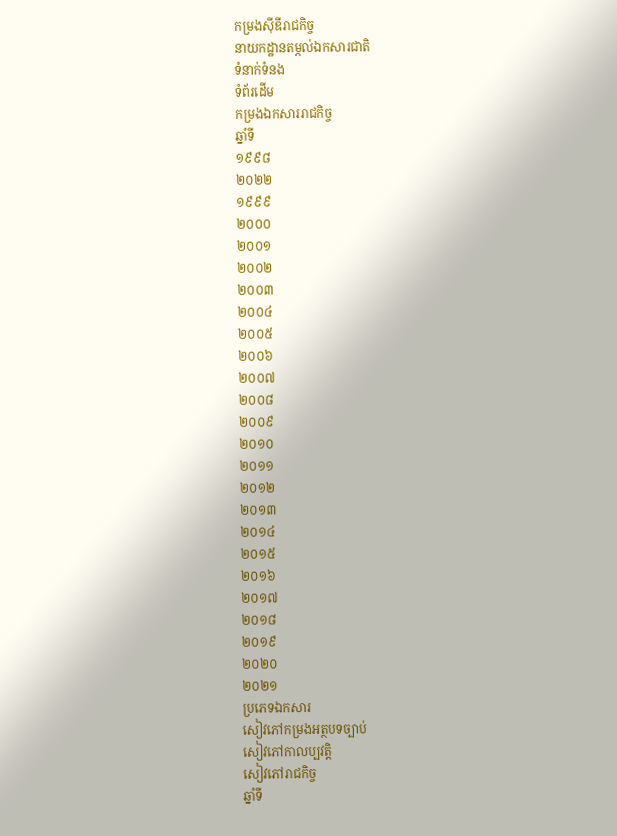កម្រងស៊ីឌីរាជកិច្ច
នាយកដ្ឋានតម្កល់ឯកសារជាតិ
ទំនាក់ទំនង
ទំព័រដើម
កម្រងឯកសាររាជកិច្ច
ឆ្នាំទី
១៩៩៨
២០២២
១៩៩៩
២០០០
២០០១
២០០២
២០០៣
២០០៤
២០០៥
២០០៦
២០០៧
២០០៨
២០០៩
២០១០
២០១១
២០១២
២០១៣
២០១៤
២០១៥
២០១៦
២០១៧
២០១៨
២០១៩
២០២០
២០២១
ប្រភេទឯកសារ
សៀវភៅកម្រងអត្ថបទច្បាប់
សៀវភៅកាលប្បវត្តិ
សៀវភៅរាជកិច្ច
ឆ្នាំទី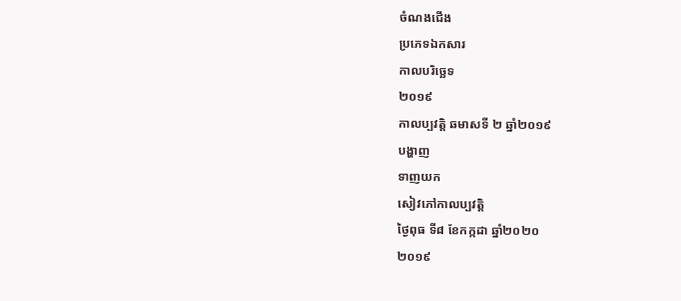ចំណងជើង
ប្រភេទឯកសារ
កាលបរិច្ឆេទ
២០១៩
កាលប្បវត្តិ ឆមាសទី ២ ឆ្នាំ២០១៩
បង្ហាញ
ទាញយក
សៀវភៅកាលប្បវត្តិ
ថ្ងៃពុធ ទី៨ ខែកក្កដា ឆ្នាំ២០២០
២០១៩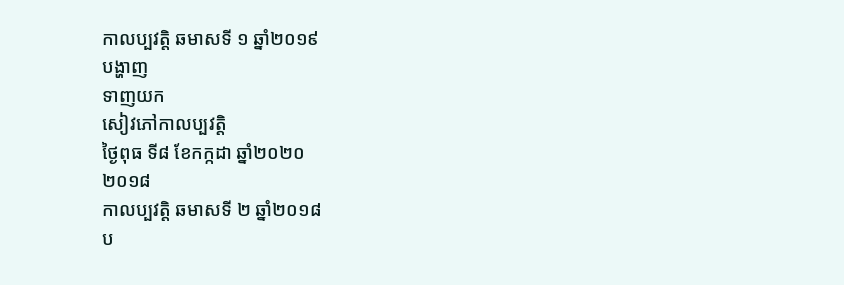កាលប្បវត្តិ ឆមាសទី ១ ឆ្នាំ២០១៩
បង្ហាញ
ទាញយក
សៀវភៅកាលប្បវត្តិ
ថ្ងៃពុធ ទី៨ ខែកក្កដា ឆ្នាំ២០២០
២០១៨
កាលប្បវត្តិ ឆមាសទី ២ ឆ្នាំ២០១៨
ប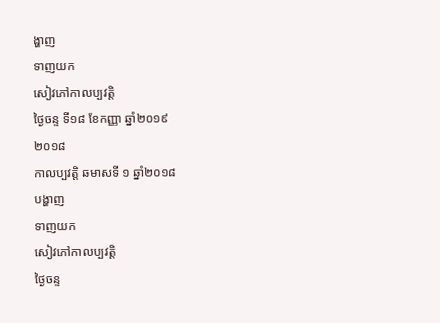ង្ហាញ
ទាញយក
សៀវភៅកាលប្បវត្តិ
ថ្ងៃចន្ទ ទី១៨ ខែកញ្ញា ឆ្នាំ២០១៩
២០១៨
កាលប្បវត្តិ ឆមាសទី ១ ឆ្នាំ២០១៨
បង្ហាញ
ទាញយក
សៀវភៅកាលប្បវត្តិ
ថ្ងៃចន្ទ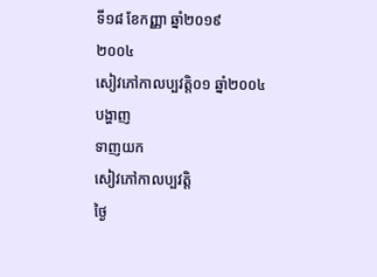ទី១៨ ខែកញ្ញា ឆ្នាំ២០១៩
២០០៤
សៀវភៅកាលប្បវត្តិ០១ ឆ្នាំ២០០៤
បង្ហាញ
ទាញយក
សៀវភៅកាលប្បវត្តិ
ថ្ងៃ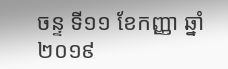ចន្ទ ទី១១ ខែកញ្ញា ឆ្នាំ២០១៩